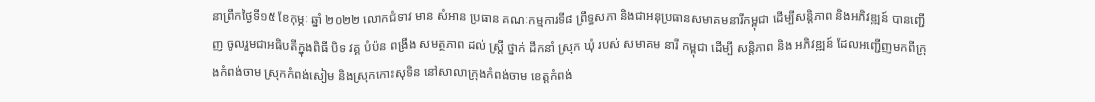នាព្រឹកថ្ងៃទី១៥ ខែកុម្ភៈ ឆ្នាំ ២០២២ លោកជំទាវ មាន សំអាន ប្រធាន គណៈកម្មការទី៨ ព្រឹទ្ធសភា និងជាអនុប្រធានសមាគមនារីកម្ពុជា ដើម្បីសន្តិភាព និងអភិវឌ្ឍន៍ បានញ្ជេីញ ចូលរួមជាអធិបតីក្នុងពិធី បិទ វគ្គ បំប៉ន ពង្រឹង សមត្ថភាព ដល់ ស្រ្តី ថ្នាក់ ដឹកនាំ ស្រុក ឃុំ របស់ សមាគម នារី កម្ពុជា ដេីម្បី សន្តិភាព និង អភិវឌ្ឍន៍ ដែលអញ្ជើញមកពីក្រុងកំពង់ចាម ស្រុកកំពង់សៀម និងស្រុកកោះសុទិន នៅសាលាក្រុងកំពង់ចាម ខេត្តកំពង់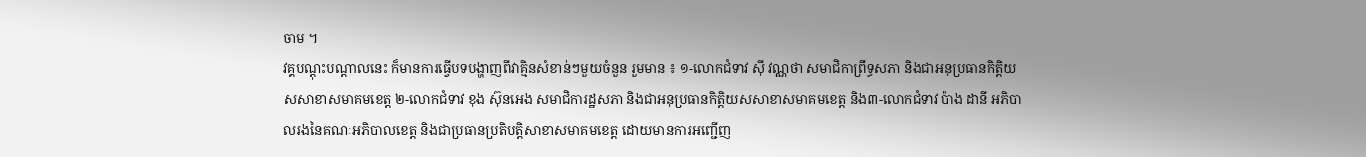ចាម ។
វគ្គបណ្តុះបណ្តាលនេះ ក៏មានការធ្វើបទបង្ហាញពីវាគ្មិនសំខាន់ៗមួយចំនួន រួមមាន ៖ ១-លោកជំទាវ ស៊ី វណ្ណថា សមាជិកាព្រឹទ្ធសភា និងជាអនុប្រធានកិត្តិយសសាខាសមាគមខេត្ត ២-លោកជំទាវ ខុង ស៊ុនអេង សមាជិការដ្ឋសភា និងជាអនុប្រធានកិត្តិយសសាខាសមាគមខេត្ត និង៣-លោកជំទាវ ប៉ាង ដានី អភិបាលរងនៃគណៈអភិបាលខេត្ត និងជាប្រធានប្រតិបត្តិសាខាសមាគមខេត្ត ដោយមានការអញ្ជើញ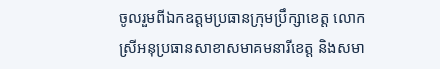ចូលរួមពីឯកឧត្តមប្រធានក្រុមប្រឹក្សាខេត្ត លោកស្រីអនុប្រធានសាខាសមាគមនារីខេត្ត និងសមា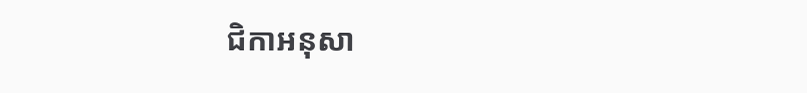ជិកាអនុសា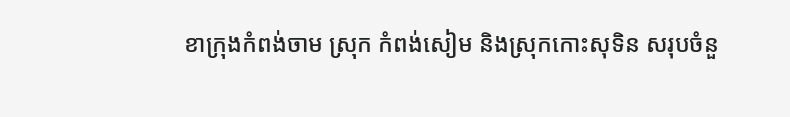ខាក្រុងកំពង់ចាម ស្រុក កំពង់សៀម និងស្រុកកោះសុទិន សរុបចំនួ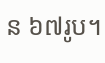ន ៦៧រូប។